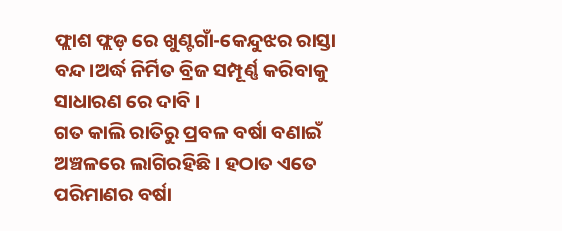ଫ୍ଲାଶ ଫ୍ଲଡ଼ ରେ ଖୁଣ୍ଟଗାଁ-କେନ୍ଦୁଝର ରାସ୍ତା ବନ୍ଦ।ଅର୍ଦ୍ଧ ନିର୍ମିତ ବ୍ରିଜ ସମ୍ପୂର୍ଣ୍ଣ କରିବାକୁ ସାଧାରଣ ରେ ଦାବି ।
ଗତ କାଲି ରାତିରୁ ପ୍ରବଳ ବର୍ଷା ବଣାଇଁ ଅଞ୍ଚଳରେ ଲାଗିରହିଛି । ହଠାତ ଏତେ ପରିମାଣର ବର୍ଷା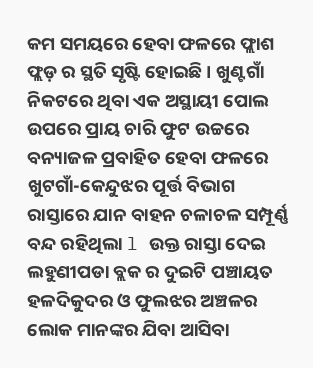କମ ସମୟରେ ହେବା ଫଳରେ ଫ୍ଲାଶ ଫ୍ଲଡ଼ ର ସ୍ଥତି ସୃଷ୍ଟି ହୋଇଛି । ଖୁଣ୍ଟଗାଁ ନିକଟରେ ଥିବା ଏକ ଅସ୍ଥାୟୀ ପୋଲ ଉପରେ ପ୍ରାୟ ଚାରି ଫୁଟ ଉଚ୍ଚରେ ବନ୍ୟାଜଳ ପ୍ରବାହିତ ହେବା ଫଳରେ ଖୁଟଗାଁ-କେନ୍ଦୁଝର ପୂର୍ତ୍ତ ବିଭାଗ ରାସ୍ତାରେ ଯାନ ବାହନ ଚଳାଚଳ ସମ୍ପୂର୍ଣ୍ଣ ବନ୍ଦ ରହିଥିଲା l ଉକ୍ତ ରାସ୍ତା ଦେଇ ଲହୁଣୀପଡା ବ୍ଲକ ର ଦୁଇଟି ପଞ୍ଚାୟତ ହଳଦିକୁଦର ଓ ଫୁଲଝର ଅଞ୍ଚଳର ଲୋକ ମାନଙ୍କର ଯିବା ଆସିବା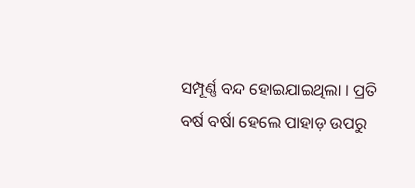ସମ୍ପୂର୍ଣ୍ଣ ବନ୍ଦ ହୋଇଯାଇଥିଲା । ପ୍ରତି ବର୍ଷ ବର୍ଷା ହେଲେ ପାହାଡ଼ ଉପରୁ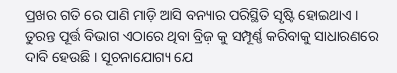ପ୍ରଖର ଗତି ରେ ପାଣି ମାଡ଼ି ଆସି ବନ୍ୟାର ପରିସ୍ଥିତି ସୃଷ୍ଟି ହୋଇଥାଏ । ତୁରନ୍ତ ପୂର୍ତ୍ତ ବିଭାଗ ଏଠାରେ ଥିବା ବ୍ରିଜ଼ କୁ ସମ୍ପୂର୍ଣ୍ଣ କରିବାକୁ ସାଧାରଣରେ ଦାବି ହେଉଛି । ସୂଚନାଯୋଗ୍ୟ ଯେ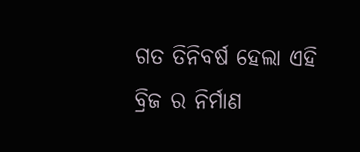ଗତ ତିନିବର୍ଷ ହେଲା ଏହି ବ୍ରିଜ ର ନିର୍ମାଣ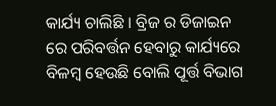କାର୍ଯ୍ୟ ଚାଲିଛି । ବ୍ରିଜ ର ଡିଜାଇନ ରେ ପରିବର୍ତ୍ତନ ହେବାରୁ କାର୍ଯ୍ୟରେ ବିଳମ୍ବ ହେଉଛି ବୋଲି ପୂର୍ତ୍ତ ବିଭାଗ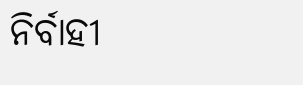ନିର୍ବାହୀ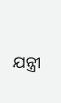ଯନ୍ତ୍ରୀ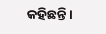କହିଛନ୍ତି ।